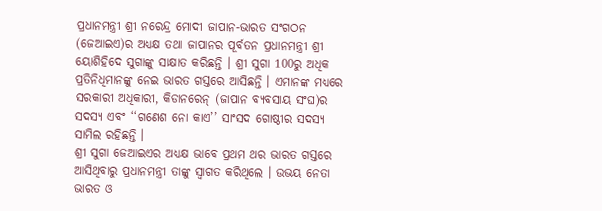ପ୍ରଧାନମନ୍ତ୍ରୀ ଶ୍ରୀ ନରେନ୍ଦ୍ର ମୋଦୀ ଜାପାନ-ଭାରତ ସଂଗଠନ (ଜେଆଇଏ)ର ଅଧ୍ୟକ୍ଷ ତଥା ଜାପାନର ପୂର୍ବତନ ପ୍ରଧାନମନ୍ତ୍ରୀ ଶ୍ରୀ ୟୋଶିହିଦେ ସୁଗାଙ୍କୁ ସାକ୍ଷାତ କରିଛନ୍ତି । ଶ୍ରୀ ସୁଗା 100ରୁ ଅଧିକ ପ୍ରତିନିଧିମାନଙ୍କୁ ନେଇ ଭାରତ ଗସ୍ତରେ ଆସିଛନ୍ତି । ଏମାନଙ୍କ ମଧ୍ୟରେ ସରକାରୀ ଅଧିକାରୀ, କିଡାନରେନ୍ (ଜାପାନ ବ୍ୟବସାୟ ସଂଘ)ର ସଦସ୍ୟ ଏବଂ ‘‘ଗଣେଶ ନୋ କାଏ’’ ସାଂସଦ ଗୋଷ୍ଠୀର ସଦସ୍ୟ ସାମିଲ ରହିଛନ୍ତି ।
ଶ୍ରୀ ସୁଗା ଜେଆଇଏର ଅଧ୍ୟକ୍ଷ ଭାବେ ପ୍ରଥମ ଥର ଭାରତ ଗସ୍ତରେ ଆସିଥିବାରୁ ପ୍ରଧାନମନ୍ତ୍ରୀ ତାଙ୍କୁ ସ୍ୱାଗତ କରିଥିଲେ । ଉଭୟ ନେତା ଭାରତ ଓ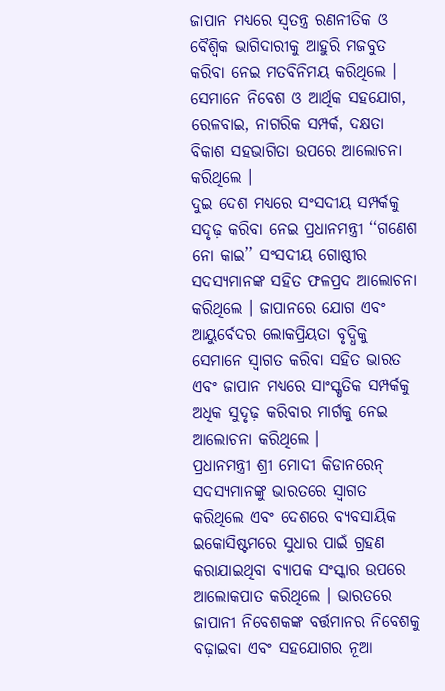ଜାପାନ ମଧ୍ୟରେ ସ୍ୱତନ୍ତ୍ର ରଣନୀତିକ ଓ ବୈଶ୍ୱିକ ଭାଗିଦାରୀକୁ ଆହୁରି ମଜବୁତ କରିବା ନେଇ ମତବିନିମୟ କରିଥିଲେ । ସେମାନେ ନିବେଶ ଓ ଆର୍ଥିକ ସହଯୋଗ, ରେଳବାଇ, ନାଗରିକ ସମ୍ପର୍କ, ଦକ୍ଷତା ବିକାଶ ସହଭାଗିତା ଉପରେ ଆଲୋଚନା କରିଥିଲେ ।
ଦୁଇ ଦେଶ ମଧ୍ୟରେ ସଂସଦୀୟ ସମ୍ପର୍କକୁ ସଦୃଢ଼ କରିବା ନେଇ ପ୍ରଧାନମନ୍ତ୍ରୀ ‘‘ଗଣେଶ ନୋ କାଇ’’ ସଂସଦୀୟ ଗୋଷ୍ଠୀର ସଦସ୍ୟମାନଙ୍କ ସହିତ ଫଳପ୍ରଦ ଆଲୋଚନା କରିଥିଲେ । ଜାପାନରେ ଯୋଗ ଏବଂ ଆୟୁର୍ବେଦର ଲୋକପ୍ରିୟତା ବୃଦ୍ଧିକୁ ସେମାନେ ସ୍ୱାଗତ କରିବା ସହିତ ଭାରତ ଏବଂ ଜାପାନ ମଧ୍ୟରେ ସାଂସ୍କୃତିକ ସମ୍ପର୍କକୁ ଅଧିକ ସୁଦୃଢ଼ କରିବାର ମାର୍ଗକୁ ନେଇ ଆଲୋଚନା କରିଥିଲେ ।
ପ୍ରଧାନମନ୍ତ୍ରୀ ଶ୍ରୀ ମୋଦୀ କିଡାନରେନ୍ ସଦସ୍ୟମାନଙ୍କୁ ଭାରତରେ ସ୍ୱାଗତ କରିଥିଲେ ଏବଂ ଦେଶରେ ବ୍ୟବସାୟିକ ଇକୋସିଷ୍ଟମରେ ସୁଧାର ପାଇଁ ଗ୍ରହଣ କରାଯାଇଥିବା ବ୍ୟାପକ ସଂସ୍କାର ଉପରେ ଆଲୋକପାତ କରିଥିଲେ । ଭାରତରେ ଜାପାନୀ ନିବେଶକଙ୍କ ବର୍ତ୍ତମାନର ନିବେଶକୁ ବଢ଼ାଇବା ଏବଂ ସହଯୋଗର ନୂଆ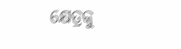କ୍ଷେତ୍ରକୁ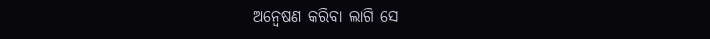ଅନ୍ୱେଷଣ କରିବା ଲାଗି ସେ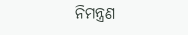ନିମନ୍ତ୍ରଣ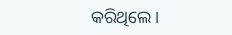କରିଥିଲେ।